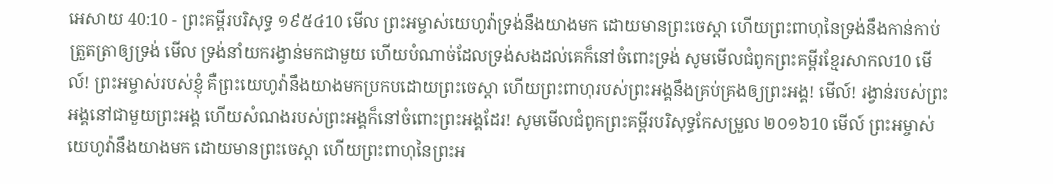អេសាយ 40:10 - ព្រះគម្ពីរបរិសុទ្ធ ១៩៥៤10 មើល ព្រះអម្ចាស់យេហូវ៉ាទ្រង់នឹងយាងមក ដោយមានព្រះចេស្តា ហើយព្រះពាហុនៃទ្រង់នឹងកាន់កាប់ត្រួតត្រាឲ្យទ្រង់ មើល ទ្រង់នាំយករង្វាន់មកជាមួយ ហើយបំណាច់ដែលទ្រង់សងដល់គេក៏នៅចំពោះទ្រង់ សូមមើលជំពូកព្រះគម្ពីរខ្មែរសាកល10 មើល៍! ព្រះអម្ចាស់របស់ខ្ញុំ គឺព្រះយេហូវ៉ានឹងយាងមកប្រកបដោយព្រះចេស្ដា ហើយព្រះពាហុរបស់ព្រះអង្គនឹងគ្រប់គ្រងឲ្យព្រះអង្គ! មើល៍! រង្វាន់របស់ព្រះអង្គនៅជាមួយព្រះអង្គ ហើយសំណងរបស់ព្រះអង្គក៏នៅចំពោះព្រះអង្គដែរ! សូមមើលជំពូកព្រះគម្ពីរបរិសុទ្ធកែសម្រួល ២០១៦10 មើល៍ ព្រះអម្ចាស់យេហូវ៉ានឹងយាងមក ដោយមានព្រះចេស្តា ហើយព្រះពាហុនៃព្រះអ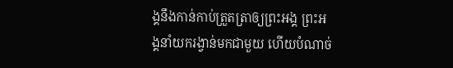ង្គនឹងកាន់កាប់ត្រួតត្រាឲ្យព្រះអង្គ ព្រះអង្គនាំយករង្វាន់មកជាមួយ ហើយបំណាច់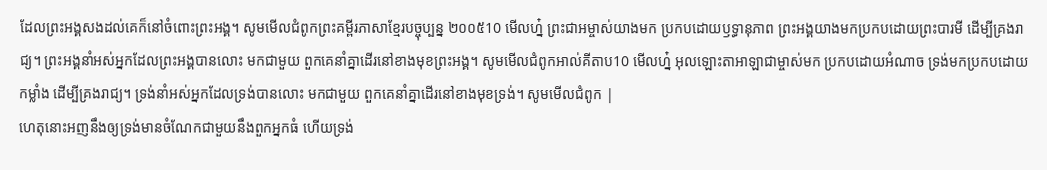ដែលព្រះអង្គសងដល់គេក៏នៅចំពោះព្រះអង្គ។ សូមមើលជំពូកព្រះគម្ពីរភាសាខ្មែរបច្ចុប្បន្ន ២០០៥10 មើលហ្ន៎ ព្រះជាអម្ចាស់យាងមក ប្រកបដោយឫទ្ធានុភាព ព្រះអង្គយាងមកប្រកបដោយព្រះបារមី ដើម្បីគ្រងរាជ្យ។ ព្រះអង្គនាំអស់អ្នកដែលព្រះអង្គបានលោះ មកជាមួយ ពួកគេនាំគ្នាដើរនៅខាងមុខព្រះអង្គ។ សូមមើលជំពូកអាល់គីតាប10 មើលហ្ន៎ អុលឡោះតាអាឡាជាម្ចាស់មក ប្រកបដោយអំណាច ទ្រង់មកប្រកបដោយកម្លាំង ដើម្បីគ្រងរាជ្យ។ ទ្រង់នាំអស់អ្នកដែលទ្រង់បានលោះ មកជាមួយ ពួកគេនាំគ្នាដើរនៅខាងមុខទ្រង់។ សូមមើលជំពូក |
ហេតុនោះអញនឹងឲ្យទ្រង់មានចំណែកជាមួយនឹងពួកអ្នកធំ ហើយទ្រង់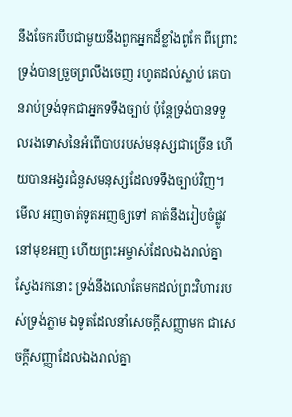នឹងចែករបឹបជាមួយនឹងពួកអ្នកដ៏ខ្លាំងពូកែ ពីព្រោះទ្រង់បានច្រួចព្រលឹងចេញ រហូតដល់ស្លាប់ គេបានរាប់ទ្រង់ទុកជាអ្នកទទឹងច្បាប់ ប៉ុន្តែទ្រង់បានទទួលរងទោសនៃអំពើបាបរបស់មនុស្សជាច្រើន ហើយបានអង្វរជំនួសមនុស្សដែលទទឹងច្បាប់វិញ។
មើល អញចាត់ទូតអញឲ្យទៅ គាត់នឹងរៀបចំផ្លូវនៅមុខអញ ហើយព្រះអម្ចាស់ដែលឯងរាល់គ្នាស្វែងរកនោះ ទ្រង់នឹងលោតែមកដល់ព្រះវិហាររបស់ទ្រង់ភ្លាម ឯទូតដែលនាំសេចក្ដីសញ្ញាមក ជាសេចក្ដីសញ្ញាដែលឯងរាល់គ្នា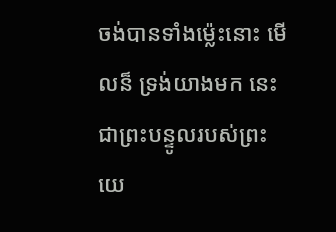ចង់បានទាំងម៉្លេះនោះ មើលន៏ ទ្រង់យាងមក នេះជាព្រះបន្ទូលរបស់ព្រះយេ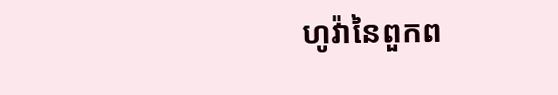ហូវ៉ានៃពួកព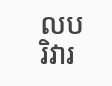លបរិវារ